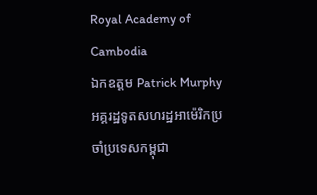Royal Academy of Cambodia
ឯកឧត្តម Patrick Murphy អគ្គរដ្ឋទូតសហរដ្ឋអាម៉េរិកប្រចាំប្រទេសកម្ពុជា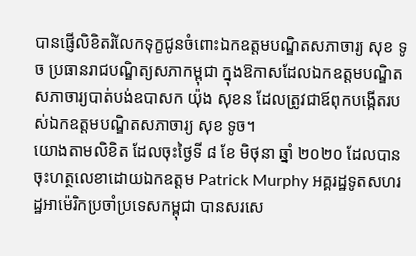បានផ្ញើលិខិតរំលែកទុក្ខជូនចំពោះឯកឧត្តមបណ្ឌិតសភាចារ្យ សុខ ទូច ប្រធានរាជបណ្ឌិត្យសភាកម្ពុជា ក្នុងឱកាសដែលឯកឧត្តមបណ្ឌិតសភាចារ្យបាត់បង់ឧបាសក យ៉ុង សុខន ដែលត្រូវជាឪពុកបង្កើតរបស់ឯកឧត្តមបណ្ឌិតសភាចារ្យ សុខ ទូច។
យោងតាមលិខិត ដែលចុះថ្ងៃទី ៨ ខែ មិថុនា ឆ្នាំ ២០២០ ដែលបានចុះហត្ថលេខាដោយឯកឧត្តម Patrick Murphy អគ្គរដ្ឋទូតសហរដ្ឋអាម៉េរិកប្រចាំប្រទេសកម្ពុជា បានសរសេ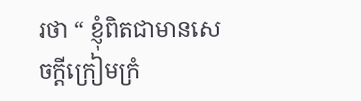រថា “ ខ្ញុំពិតជាមានសេចក្តីក្រៀមក្រំ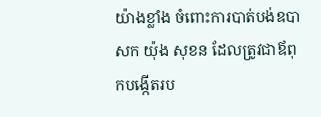យ៉ាងខ្លាំង ចំពោះការបាត់បង់ឧបាសក យ៉ុង សុខន ដែលត្រូវជាឪពុកបង្កើតរប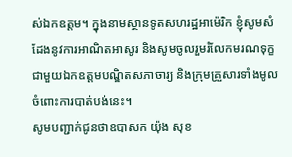ស់ឯកឧត្តម។ ក្នុងនាមស្ថានទូតសហរដ្ឋអាម៉េរិក ខ្ញុំសូមសំដែងនូវការអាណិតអាសូរ និងសូមចូលរួមរំលែកមរណទុក្ខ ជាមួយឯកឧត្តមបណ្ឌិតសភាចារ្យ និងក្រុមគ្រួសារទាំងមូល ចំពោះការបាត់បង់នេះ។
សូមបញ្ជាក់ជូនថាឧបាសក យ៉ុង សុខ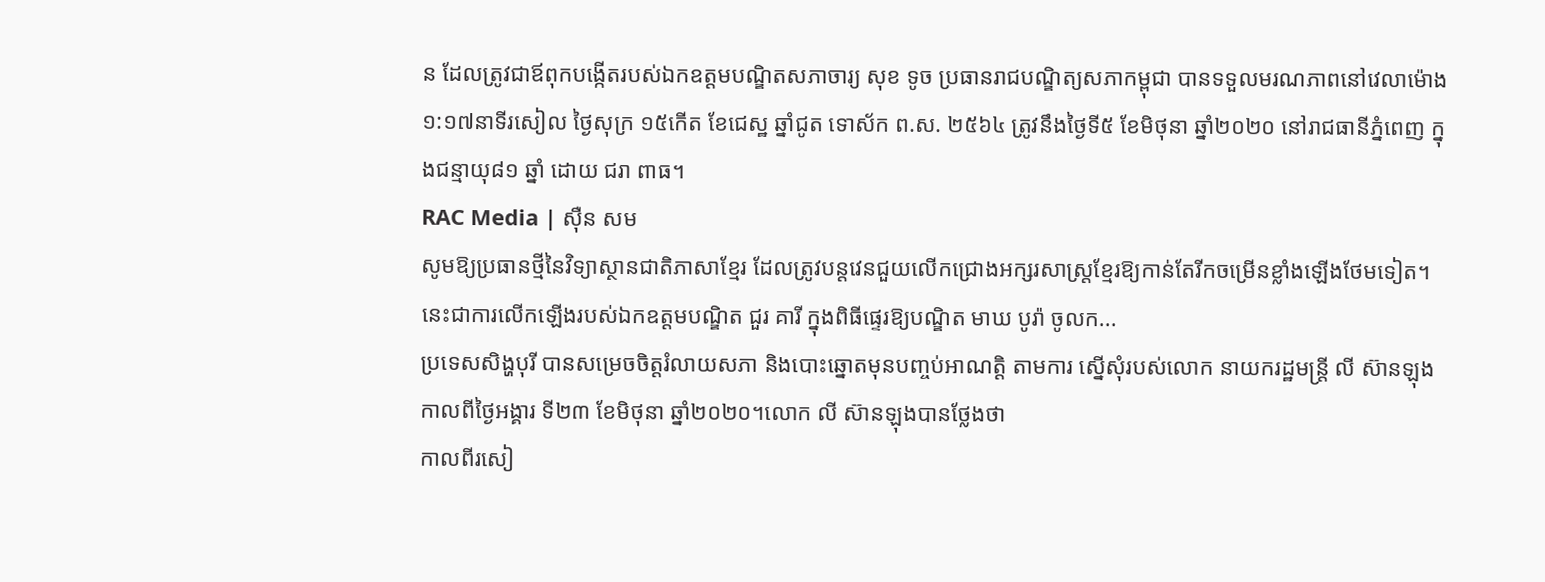ន ដែលត្រូវជាឪពុកបង្កើតរបស់ឯកឧត្តមបណ្ឌិតសភាចារ្យ សុខ ទូច ប្រធានរាជបណ្ឌិត្យសភាកម្ពុជា បានទទួលមរណភាពនៅវេលាម៉ោង ១:១៧នាទីរសៀល ថ្ងៃសុក្រ ១៥កើត ខែជេស្ឋ ឆ្នាំជូត ទោស័ក ព.ស. ២៥៦៤ ត្រូវនឹងថ្ងៃទី៥ ខែមិថុនា ឆ្នាំ២០២០ នៅរាជធានីភ្នំពេញ ក្នុងជន្មាយុ៨១ ឆ្នាំ ដោយ ជរា ពាធ។
RAC Media | សុឺន សម
សូមឱ្យប្រធានថ្មីនៃវិទ្យាស្ថានជាតិភាសាខ្មែរ ដែលត្រូវបន្តវេនជួយលើកជ្រោងអក្សរសាស្ត្រខ្មែរឱ្យកាន់តែរីកចម្រើនខ្លាំងឡើងថែមទៀត។ នេះជាការលើកឡើងរបស់ឯកឧត្ដមបណ្ឌិត ជួរ គារី ក្នុងពិធីផ្ទេរឱ្យបណ្ឌិត មាឃ បូរ៉ា ចូលក...
ប្រទេសសិង្ហបុរី បានសម្រេចចិត្តរំលាយសភា និងបោះឆ្នោតមុនបញ្ចប់អាណត្តិ តាមការ ស្នើសុំរបស់លោក នាយករដ្ឋមន្ត្រី លី ស៊ានឡុង កាលពីថ្ងៃអង្គារ ទី២៣ ខែមិថុនា ឆ្នាំ២០២០។លោក លី ស៊ានឡុងបានថ្លែងថា
កាលពីរសៀ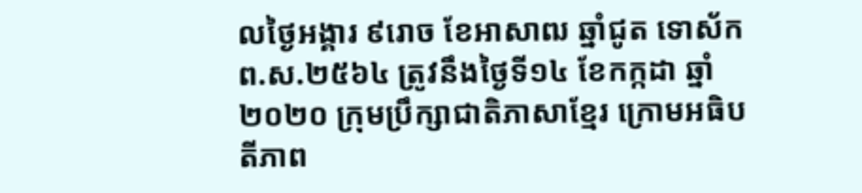លថ្ងៃអង្គារ ៩រោច ខែអាសាឍ ឆ្នាំជូត ទោស័ក ព.ស.២៥៦៤ ត្រូវនឹងថ្ងៃទី១៤ ខែកក្កដា ឆ្នាំ២០២០ ក្រុមប្រឹក្សាជាតិភាសាខ្មែរ ក្រោមអធិបតីភាព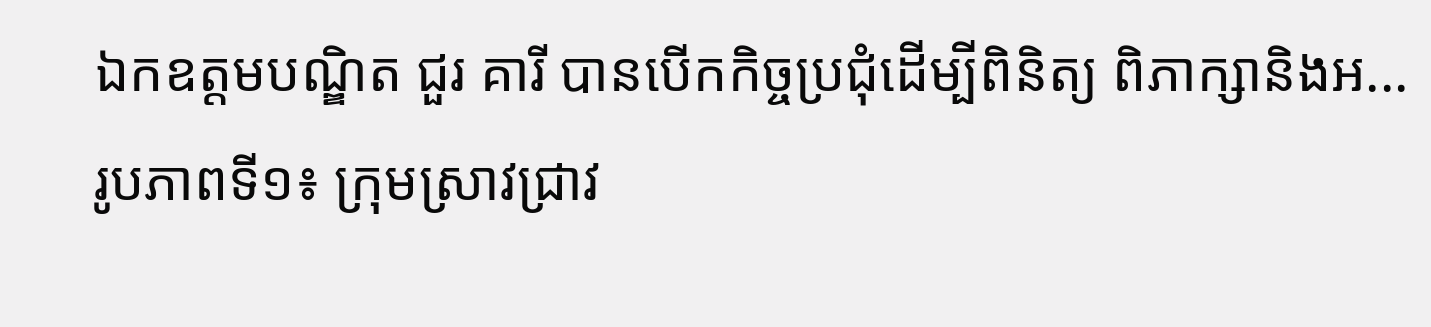ឯកឧត្តមបណ្ឌិត ជួរ គារី បានបើកកិច្ចប្រជុំដើម្បីពិនិត្យ ពិភាក្សានិងអ...
រូបភាពទី១៖ ក្រុមស្រាវជ្រាវ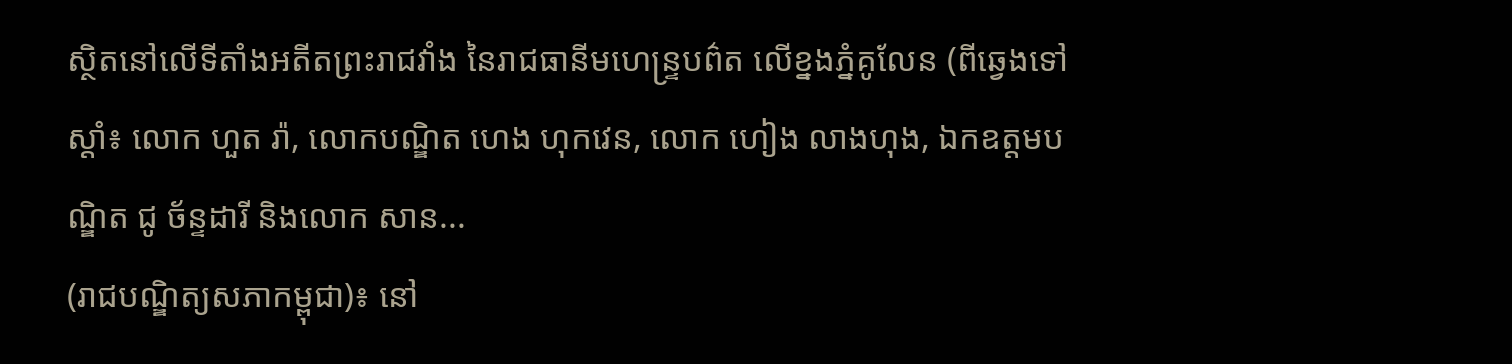ស្ថិតនៅលើទីតាំងអតីតព្រះរាជវាំង នៃរាជធានីមហេន្រ្ទបព៌ត លើខ្នងភ្នំគូលែន (ពីឆ្វេងទៅស្តាំ៖ លោក ហួត រ៉ា, លោកបណ្ឌិត ហេង ហុកវេន, លោក ហៀង លាងហុង, ឯកឧត្តមបណ្ឌិត ជូ ច័ន្ទដារី និងលោក សាន...
(រាជបណ្ឌិត្យសភាកម្ពុជា)៖ នៅ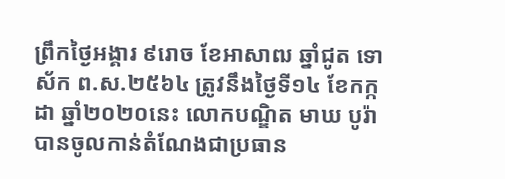ព្រឹកថ្ងៃអង្គារ ៩រោច ខែអាសាឍ ឆ្នាំជូត ទោស័ក ព.ស.២៥៦៤ ត្រូវនឹងថ្ងៃទី១៤ ខែកក្កដា ឆ្នាំ២០២០នេះ លោកបណ្ឌិត មាឃ បូរ៉ា បានចូលកាន់តំណែងជាប្រធាន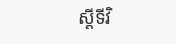ស្តីទីវិ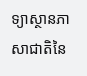ទ្យាស្ថានភាសាជាតិនៃ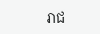រាជ